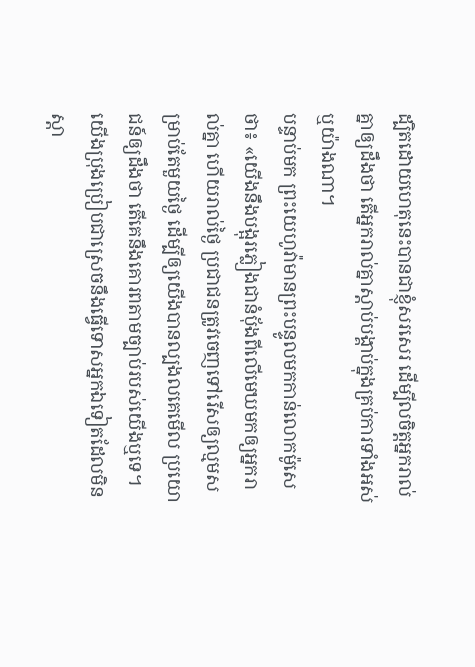ដ្បិតដោយហេតុនេះបានជាខ្ញុំសរសេរ ដើម្បីលចិត្តអ្នករាល់គ្នាឲ្យដឹងថា តើអ្នករាល់គ្នាស្តាប់បង្គាប់ក្នុងគ្រប់ការទាំងអស់ ឬយ៉ាងណា។
បន្ទាប់មក ព្រះយេហូវ៉ាមានព្រះបន្ទូលមកកាន់លោកម៉ូសេថា៖ «យើងនឹងបង្អុរភ្លៀងជានំបុ័ងពីលើមេឃមកឲ្យអ្នករាល់គ្នា ហើយរាល់ថ្ងៃ ប្រជាជនត្រូវចេញទៅរើសឲ្យល្មមសម្រាប់តែមួយថ្ងៃ ដើម្បីឲ្យយើងបានល្បងលគេមើល ប្រយោជន៍ឲ្យដឹងថា តើគេនឹងគោរពតាមច្បាប់របស់យើងឬទេ។
យើងប្រុងប្រៀបជាស្រេចនឹងធ្វើទោសអ្នកឯទៀតដែលមិនស្ដា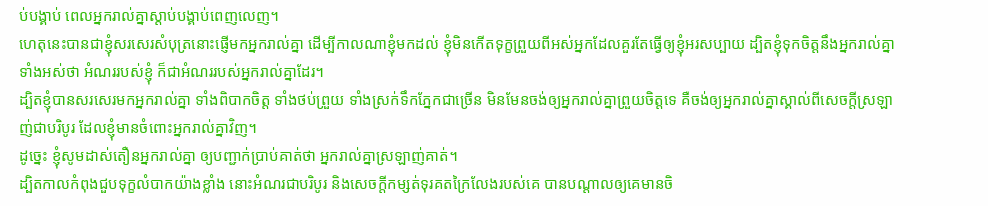ប់បង្គាប់ ពេលអ្នករាល់គ្នាស្ដាប់បង្គាប់ពេញលេញ។
ហេតុនេះបានជាខ្ញុំសរសេរសំបុត្រនោះផ្ញើមកអ្នករាល់គ្នា ដើម្បីកាលណាខ្ញុំមកដល់ ខ្ញុំមិនកើតទុក្ខព្រួយពីអស់អ្នកដែលគួរតែធ្វើឲ្យខ្ញុំអរសប្បាយ ដ្បិតខ្ញុំទុកចិត្តនឹងអ្នករាល់គ្នាទាំងអស់ថា អំណររបស់ខ្ញុំ ក៏ជាអំណររបស់អ្នករាល់គ្នាដែរ។
ដ្បិតខ្ញុំបានសរសេរមកអ្នករាល់គ្នា ទាំងពិបាកចិត្ត ទាំងថប់ព្រួយ ទាំងស្រក់ទឹកភ្នែកជាច្រើន មិនមែនចង់ឲ្យអ្នករាល់គ្នាព្រួយចិត្តទេ គឺចង់ឲ្យអ្នករាល់គ្នាស្គាល់ពីសេចក្តីស្រឡាញ់ជាបរិបូរ ដែលខ្ញុំមានចំពោះអ្នករាល់គ្នាវិញ។
ដូច្នេះ ខ្ញុំសូមដាស់តឿនអ្នករាល់គ្នា ឲ្យបញ្ជាក់ប្រាប់គាត់ថា អ្នករាល់គ្នាស្រឡាញ់គាត់។
ដ្បិតកាលកំពុងជួបទុក្ខលំបាកយ៉ាងខ្លាំង នោះអំណរជាបរិបូរ និងសេចក្តីកម្សត់ទុរគតក្រៃលែងរបស់គេ បានបណ្តាលឲ្យគេមានចិ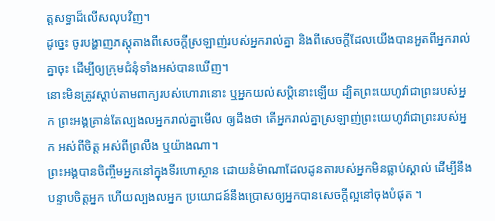ត្តសទ្ធាដ៏លើសលុបវិញ។
ដូច្នេះ ចូរបង្ហាញភស្តុតាងពីសេចក្តីស្រឡាញ់របស់អ្នករាល់គ្នា និងពីសេចក្ដីដែលយើងបានអួតពីអ្នករាល់គ្នាចុះ ដើម្បីឲ្យក្រុមជំនុំទាំងអស់បានឃើញ។
នោះមិនត្រូវស្តាប់តាមពាក្យរបស់ហោរានោះ ឬអ្នកយល់សប្តិនោះឡើយ ដ្បិតព្រះយេហូវ៉ាជាព្រះរបស់អ្នក ព្រះអង្គគ្រាន់តែល្បងលអ្នករាល់គ្នាមើល ឲ្យដឹងថា តើអ្នករាល់គ្នាស្រឡាញ់ព្រះយេហូវ៉ាជាព្រះរបស់អ្នក អស់ពីចិត្ត អស់ពីព្រលឹង ឬយ៉ាងណា។
ព្រះអង្គបានចិញ្ចឹមអ្នកនៅក្នុងទីរហោស្ថាន ដោយនំម៉ាណាដែលដូនតារបស់អ្នកមិនធ្លាប់ស្គាល់ ដើម្បីនឹងបន្ទាបចិត្តអ្នក ហើយល្បងលអ្នក ប្រយោជន៍នឹងប្រោសឲ្យអ្នកបានសេចក្ដីល្អនៅចុងបំផុត ។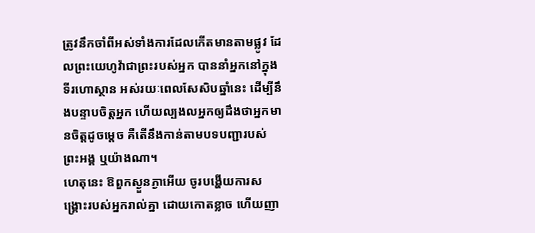ត្រូវនឹកចាំពីអស់ទាំងការដែលកើតមានតាមផ្លូវ ដែលព្រះយេហូវ៉ាជាព្រះរបស់អ្នក បាននាំអ្នកនៅក្នុងទីរហោស្ថាន អស់រយៈពេលសែសិបឆ្នាំនេះ ដើម្បីនឹងបន្ទាបចិត្តអ្នក ហើយល្បងលអ្នកឲ្យដឹងថាអ្នកមានចិត្តដូចម្ដេច គឺតើនឹងកាន់តាមបទបញ្ជារបស់ព្រះអង្គ ឬយ៉ាងណា។
ហេតុនេះ ឱពួកស្ងួនភ្ងាអើយ ចូរបង្ហើយការសង្គ្រោះរបស់អ្នករាល់គ្នា ដោយកោតខ្លាច ហើយញា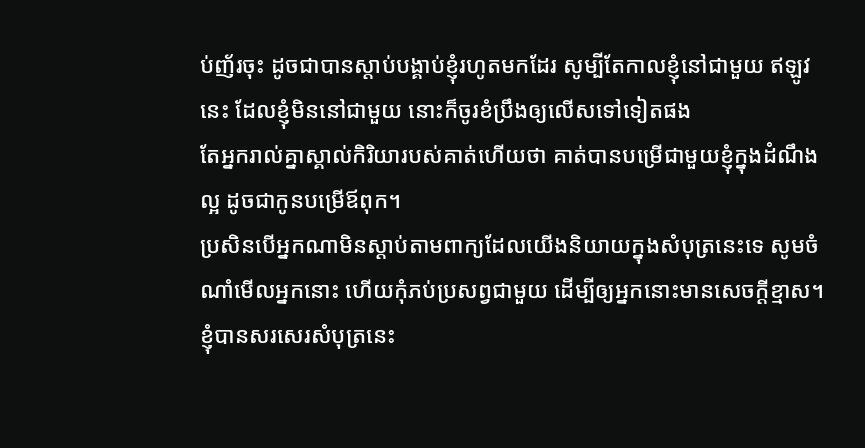ប់ញ័រចុះ ដូចជាបានស្តាប់បង្គាប់ខ្ញុំរហូតមកដែរ សូម្បីតែកាលខ្ញុំនៅជាមួយ ឥឡូវនេះ ដែលខ្ញុំមិននៅជាមួយ នោះក៏ចូរខំប្រឹងឲ្យលើសទៅទៀតផង
តែអ្នករាល់គ្នាស្គាល់កិរិយារបស់គាត់ហើយថា គាត់បានបម្រើជាមួយខ្ញុំក្នុងដំណឹងល្អ ដូចជាកូនបម្រើឪពុក។
ប្រសិនបើអ្នកណាមិនស្តាប់តាមពាក្យដែលយើងនិយាយក្នុងសំបុត្រនេះទេ សូមចំណាំមើលអ្នកនោះ ហើយកុំភប់ប្រសព្វជាមួយ ដើម្បីឲ្យអ្នកនោះមានសេចក្ដីខ្មាស។
ខ្ញុំបានសរសេរសំបុត្រនេះ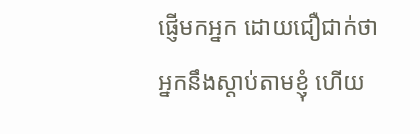ផ្ញើមកអ្នក ដោយជឿជាក់ថា អ្នកនឹងស្តាប់តាមខ្ញុំ ហើយ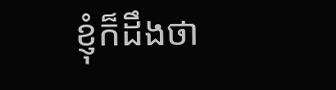ខ្ញុំក៏ដឹងថា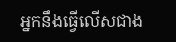អ្នកនឹងធ្វើលើសជាង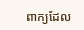ពាក្យដែល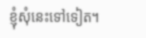ខ្ញុំសុំនេះទៅទៀត។